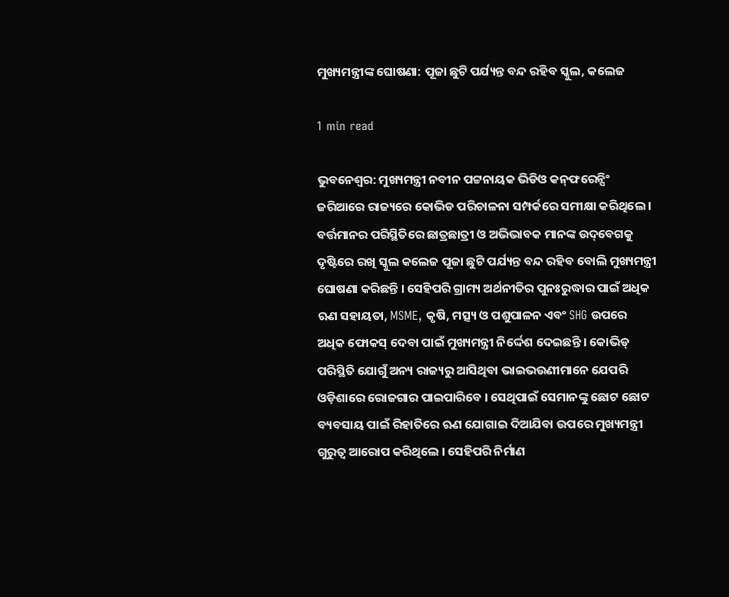ମୁଖ୍ୟମନ୍ତ୍ରୀଙ୍କ ଘୋଷଣା: ପୂଜା ଛୁଟି ପର୍ଯ୍ୟନ୍ତ ବନ୍ଦ ରହିବ ସ୍କୁଲ, କଲେଜ

1 min read

ଭୁବନେଶ୍ୱର: ମୁଖ୍ୟମନ୍ତ୍ରୀ ନବୀନ ପଟ୍ଟନାୟକ ଭିଡିଓ କନ୍‌ଫରେନ୍ସିଂ ଜରିଆରେ ରାଜ୍ୟରେ କୋଭିଡ ପରିଚାଳନା ସମ୍ପର୍କରେ ସମୀକ୍ଷା କରିଥିଲେ । ବର୍ତ୍ତମାନର ପରିସ୍ଥିତିରେ ଛାତ୍ରଛାତ୍ରୀ ଓ ଅଭିଭାବକ ମାନଙ୍କ ଉଦ୍‌ବେଗକୁ ଦୃଷ୍ଟିରେ ରଖି ସ୍କୁଲ କଲେଜ ପୂଜା ଛୁଟି ପର୍ଯ୍ୟନ୍ତ ବନ୍ଦ ରହିବ ବୋଲି ମୁଖ୍ୟମନ୍ତ୍ରୀ ଘୋଷଣା କରିଛନ୍ତି । ସେହିପରି ଗ୍ରାମ୍ୟ ଅର୍ଥନୀତିର ପୁନଃରୁଦ୍ଧାର ପାଇଁ ଅଧିକ ଋଣ ସହାୟତା, MSME, କୃଷି, ମତ୍ସ୍ୟ ଓ ପଶୁପାଳନ ଏବଂ SHG ଉପରେ ଅଧିକ ଫୋକସ୍‌ ଦେବା ପାଇଁ ମୁଖ୍ୟମନ୍ତ୍ରୀ ନିର୍ଦ୍ଦେଶ ଦେଇଛନ୍ତି । କୋଭିଡ୍ ପରିସ୍ଥିତି ଯୋଗୁଁ ଅନ୍ୟ ରାଜ୍ୟରୁ ଆସିଥିବା ଭାଇଭଉଣୀମାନେ ଯେପରି ଓଡ଼ିଶାରେ ରୋଜଗାର ପାଇପାରିବେ । ସେଥିପାଇଁ ସେମାନଙ୍କୁ ଛୋଟ ଛୋଟ ବ୍ୟବସାୟ ପାଇଁ ରିହାତିରେ ଋଣ ଯୋଗାଇ ଦିଆଯିବା ଉପରେ ମୁଖ୍ୟମନ୍ତ୍ରୀ ଗୁରୁତ୍ୱ ଆରୋପ କରିଥିଲେ । ସେହିପରି ନିର୍ମାଣ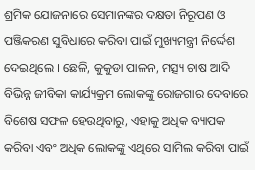ଶ୍ରମିକ ଯୋଜନାରେ ସେମାନଙ୍କର ଦକ୍ଷତା ନିରୂପଣ ଓ ପଞ୍ଜିକରଣ ସୁବିଧାରେ କରିବା ପାଇଁ ମୁଖ୍ୟମନ୍ତ୍ରୀ ନିର୍ଦ୍ଦେଶ ଦେଇଥିଲେ । ଛେଳି, କୁକୁଡା ପାଳନ, ମତ୍ସ୍ୟ ଚାଷ ଆଦି ବିଭିନ୍ନ ଜୀବିକା କାର୍ଯ୍ୟକ୍ରମ ଲୋକଙ୍କୁ ରୋଜଗାର ଦେବାରେ ବିଶେଷ ସଫଳ ହେଉଥିବାରୁ, ଏହାକୁ ଅଧିକ ବ୍ୟାପକ କରିବା ଏବଂ ଅଧିକ ଲୋକଙ୍କୁ ଏଥିରେ ସାମିଲ କରିବା ପାଇଁ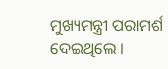ମୁଖ୍ୟମନ୍ତ୍ରୀ ପରାମର୍ଶ ଦେଇଥିଲେ ।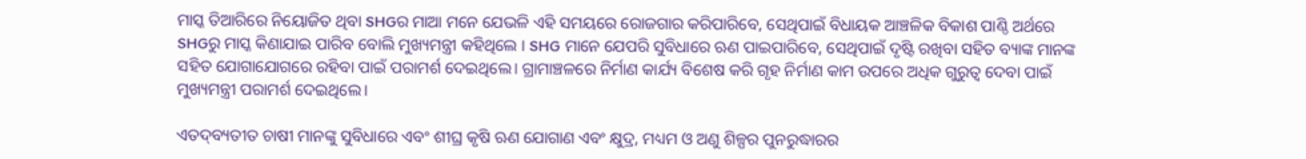ମାସ୍କ ତିଆରିରେ ନିୟୋଜିତ ଥିବା SHGର ମାଆ ମନେ ଯେଭଳି ଏହି ସମୟରେ ରୋଜଗାର କରିପାରିବେ, ସେଥିପାଇଁ ବିଧାୟକ ଆଞ୍ଚଳିକ ବିକାଶ ପାଣ୍ଠି ଅର୍ଥରେ SHGରୁ ମାସ୍କ କିଣାଯାଇ ପାରିବ ବୋଲି ମୁଖ୍ୟମନ୍ତ୍ରୀ କହିଥିଲେ । SHG ମାନେ ଯେପରି ସୁବିଧାରେ ଋଣ ପାଇପାରିବେ, ସେଥିପାଇଁ ଦୃଷ୍ଟି ରଖିବା ସହିତ ବ୍ୟାଙ୍କ ମାନଙ୍କ ସହିତ ଯୋଗାଯୋଗରେ ରହିବା ପାଇଁ ପରାମର୍ଶ ଦେଇଥିଲେ। ଗ୍ରାମାଞ୍ଚଳରେ ନିର୍ମାଣ କାର୍ଯ୍ୟ ବିଶେଷ କରି ଗୃହ ନିର୍ମାଣ କାମ ଉପରେ ଅଧିକ ଗୁରୁତ୍ୱ ଦେବା ପାଇଁ ମୁଖ୍ୟମନ୍ତ୍ରୀ ପରାମର୍ଶ ଦେଇଥିଲେ।

ଏତଦ୍‌ବ୍ୟତୀତ ଚାଷୀ ମାନଙ୍କୁ ସୁବିଧାରେ ଏବଂ ଶୀଘ୍ର କୃଷି ଋଣ ଯୋଗାଣ ଏବଂ କ୍ଷୁଦ୍ର, ମଧ୍ୟମ ଓ ଅଣୁ ଶିଳ୍ପର ପୁନରୁଦ୍ଧାରର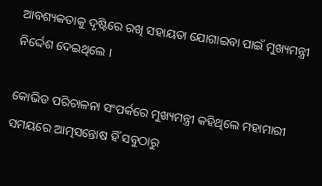ଆବଶ୍ୟକତାକୁ ଦୃଷ୍ଟିରେ ରଖି ସହାୟତା ଯୋଗାଇବା ପାଇଁ ମୁଖ୍ୟମନ୍ତ୍ରୀ ନିର୍ଦ୍ଦେଶ ଦେଇଥିଲେ ।

କୋଭିଡ ପରିଚାଳନା ସଂପର୍କରେ ମୁଖ୍ୟମନ୍ତ୍ରୀ କହିଥିଲେ ମହାମାରୀ ସମୟରେ ଆତ୍ମସନ୍ତୋଷ ହିଁ ସବୁଠାରୁ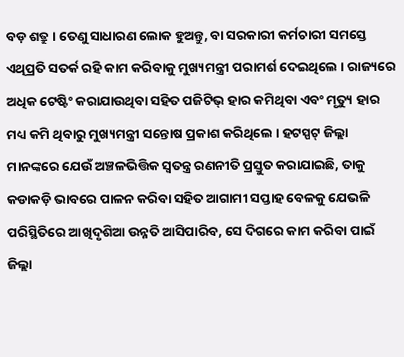ବଡ଼ ଶତ୍ରୁ । ତେଣୁ ସାଧାରଣ ଲୋକ ହୁଅନ୍ତୁ, ବା ସରକାରୀ କର୍ମଚାରୀ ସମସ୍ତେ ଏଥିପ୍ରତି ସତର୍କ ରହି କାମ କରିବାକୁ ମୁଖ୍ୟମନ୍ତ୍ରୀ ପରାମର୍ଶ ଦେଇଥିଲେ । ରାଜ୍ୟରେ ଅଧିକ ଟେଷ୍ଟିଂ କରାଯାଉଥିବା ସହିତ ପଜିଟିଭ୍ ହାର କମିଥିବା ଏବଂ ମୃତ୍ୟୁ ହାର ମଧ୍ୟ କମି ଥିବାରୁ ମୁଖ୍ୟମନ୍ତ୍ରୀ ସନ୍ତୋଷ ପ୍ରକାଶ କରିଥିଲେ । ହଟସ୍ପଟ୍ ଜିଲ୍ଲା ମାନଙ୍କରେ ଯେଉଁ ଅଞ୍ଚଳଭିତ୍ତିକ ସ୍ୱତନ୍ତ୍ର ରଣନୀତି ପ୍ରସ୍ତୁତ କରାଯାଇଛି, ତାକୁ କଡାକଡ଼ି ଭାବରେ ପାଳନ କରିବା ସହିତ ଆଗାମୀ ସପ୍ତାହ ବେଳକୁ ଯେଭଳି ପରିସ୍ଥିତିରେ ଆଖିଦୃଶିଆ ଉନ୍ନତି ଆସିପାରିବ, ସେ ଦିଗରେ କାମ କରିବା ପାଇଁ ଜିଲ୍ଲା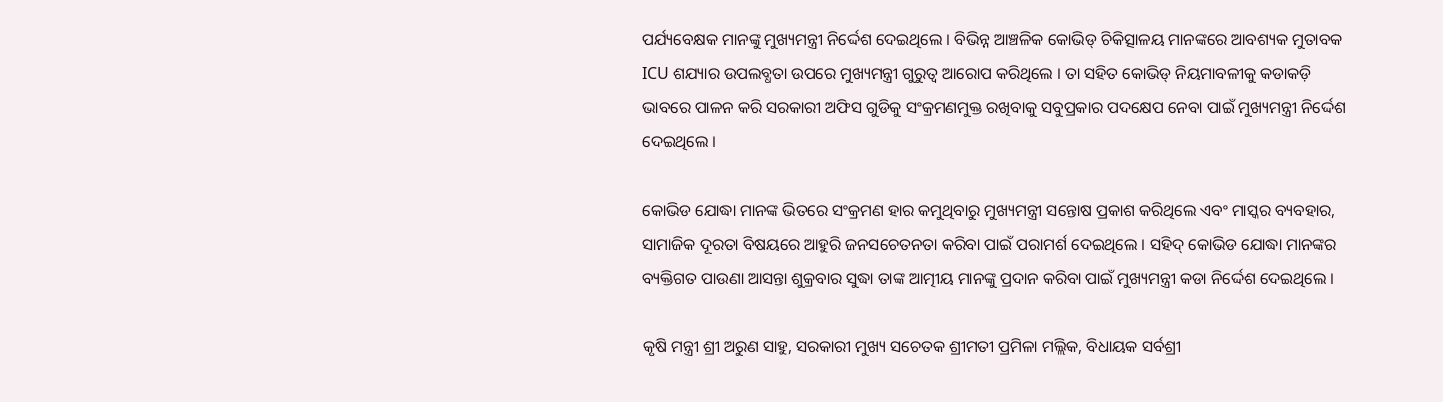ପର୍ଯ୍ୟବେକ୍ଷକ ମାନଙ୍କୁ ମୁଖ୍ୟମନ୍ତ୍ରୀ ନିର୍ଦ୍ଦେଶ ଦେଇଥିଲେ । ବିଭିନ୍ନ ଆଞ୍ଚଳିକ କୋଭିଡ୍ ଚିକିତ୍ସାଳୟ ମାନଙ୍କରେ ଆବଶ୍ୟକ ମୁତାବକ ICU ଶଯ୍ୟାର ଉପଲବ୍ଧତା ଉପରେ ମୁଖ୍ୟମନ୍ତ୍ରୀ ଗୁରୁତ୍ୱ ଆରୋପ କରିଥିଲେ । ତା ସହିତ କୋଭିଡ୍ ନିୟମାବଳୀକୁ କଡାକଡ଼ି ଭାବରେ ପାଳନ କରି ସରକାରୀ ଅଫିସ ଗୁଡିକୁ ସଂକ୍ରମଣମୁକ୍ତ ରଖିବାକୁ ସବୁପ୍ରକାର ପଦକ୍ଷେପ ନେବା ପାଇଁ ମୁଖ୍ୟମନ୍ତ୍ରୀ ନିର୍ଦ୍ଦେଶ ଦେଇଥିଲେ ।

କୋଭିଡ ଯୋଦ୍ଧା ମାନଙ୍କ ଭିତରେ ସଂକ୍ରମଣ ହାର କମୁଥିବାରୁ ମୁଖ୍ୟମନ୍ତ୍ରୀ ସନ୍ତୋଷ ପ୍ରକାଶ କରିଥିଲେ ଏବଂ ମାସ୍କର ବ୍ୟବହାର, ସାମାଜିକ ଦୂରତା ବିଷୟରେ ଆହୁରି ଜନସଚେତନତା କରିବା ପାଇଁ ପରାମର୍ଶ ଦେଇଥିଲେ । ସହିଦ୍‌ କୋଭିଡ ଯୋଦ୍ଧା ମାନଙ୍କର ବ୍ୟକ୍ତିଗତ ପାଉଣା ଆସନ୍ତା ଶୁକ୍ରବାର ସୁଦ୍ଧା ତାଙ୍କ ଆତ୍ମୀୟ ମାନଙ୍କୁ ପ୍ରଦାନ କରିବା ପାଇଁ ମୁଖ୍ୟମନ୍ତ୍ରୀ କଡା ନିର୍ଦ୍ଦେଶ ଦେଇଥିଲେ ।

କୃଷି ମନ୍ତ୍ରୀ ଶ୍ରୀ ଅରୁଣ ସାହୁ, ସରକାରୀ ମୁଖ୍ୟ ସଚେତକ ଶ୍ରୀମତୀ ପ୍ରମିଳା ମଲ୍ଲିକ, ବିଧାୟକ ସର୍ବଶ୍ରୀ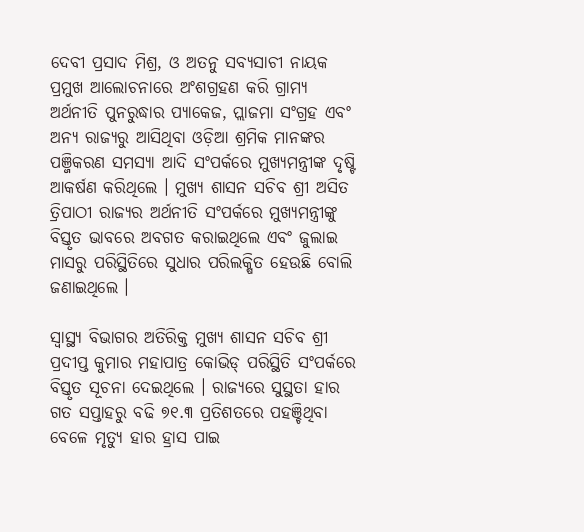ଦେବୀ ପ୍ରସାଦ ମିଶ୍ର, ଓ ଅତନୁ ସବ୍ୟସାଚୀ ନାୟକ ପ୍ରମୁଖ ଆଲୋଚନାରେ ଅଂଶଗ୍ରହଣ କରି ଗ୍ରାମ୍ୟ ଅର୍ଥନୀତି ପୁନରୁଦ୍ଧାର ପ୍ୟାକେଜ, ପ୍ଲାଜମା ସଂଗ୍ରହ ଏବଂ ଅନ୍ୟ ରାଜ୍ୟରୁ ଆସିଥିବା ଓଡ଼ିଆ ଶ୍ରମିକ ମାନଙ୍କର ପଞ୍ଜିକରଣ ସମସ୍ୟା ଆଦି ସଂପର୍କରେ ମୁଖ୍ୟମନ୍ତ୍ରୀଙ୍କ ଦୃଷ୍ଟି ଆକର୍ଷଣ କରିଥିଲେ । ମୁଖ୍ୟ ଶାସନ ସଚିବ ଶ୍ରୀ ଅସିତ ତ୍ରିପାଠୀ ରାଜ୍ୟର ଅର୍ଥନୀତି ସଂପର୍କରେ ମୁଖ୍ୟମନ୍ତ୍ରୀଙ୍କୁ ବିସ୍ତୃତ ଭାବରେ ଅବଗତ କରାଇଥିଲେ ଏବଂ ଜୁଲାଇ ମାସରୁ ପରିସ୍ଥିତିରେ ସୁଧାର ପରିଲକ୍ଷିତ ହେଉଛି ବୋଲି ଜଣାଇଥିଲେ ।

ସ୍ୱାସ୍ଥ୍ୟ ବିଭାଗର ଅତିରିକ୍ତ ମୁଖ୍ୟ ଶାସନ ସଚିବ ଶ୍ରୀ ପ୍ରଦୀପ୍ତ କୁମାର ମହାପାତ୍ର କୋଭିଡ୍ ପରିସ୍ଥିତି ସଂପର୍କରେ ବିସ୍ତୃତ ସୂଚନା ଦେଇଥିଲେ । ରାଜ୍ୟରେ ସୁସ୍ଥତା ହାର ଗତ ସପ୍ତାହରୁ ବଢି ୭୧.୩ ପ୍ରତିଶତରେ ପହଞ୍ଚିଥିବା ବେଳେ ମୃତ୍ୟୁ ହାର ହ୍ରାସ ପାଇ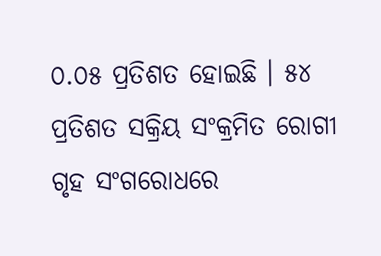୦.୦୫ ପ୍ରତିଶତ ହୋଇଛି । ୫୪ ପ୍ରତିଶତ ସକ୍ରିୟ ସଂକ୍ରମିତ ରୋଗୀ ଗୃହ ସଂଗରୋଧରେ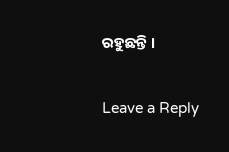ରହୁଛନ୍ତି ।

Leave a Reply